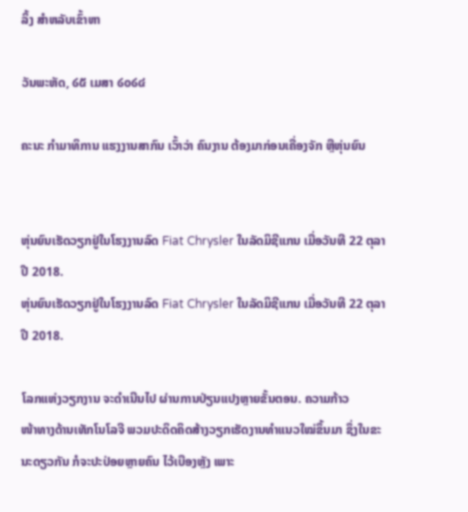ລິ້ງ ສຳຫລັບເຂົ້າຫາ

ວັນພະຫັດ, ໒໕ ເມສາ ໒໐໒໔

ຄະນະ ກຳມາທິການ ແຮງງານສາກົນ ເວົ້າວ່າ ຄົນງານ ຕ້ອງມາກ່ອນເຄື່ອງຈັກ ຫຼືຫຸ່ນຍົນ


ຫຸ່ນຍົນເຮັດວຽກຢູ່ໃນໂຮງງານລົດ Fiat Chrysler ໃນລັດມິຊີແກນ ເມື່ອວັນທີ 22 ຕຸລາ ປີ 2018.
ຫຸ່ນຍົນເຮັດວຽກຢູ່ໃນໂຮງງານລົດ Fiat Chrysler ໃນລັດມິຊີແກນ ເມື່ອວັນທີ 22 ຕຸລາ ປີ 2018.

ໂລກແຫ່ງວຽກງານ ຈະດຳເນີນໄປ ຜ່ານການປ່ຽນແປງຫຼາຍຂັ້ນຕອນ. ຄວາມກ້າວ
ໜ້າທາງດ້ານເທັກໂນໂລຈີ ພວມປະດິດຄິດສ້າງວຽກເຮັດງານທຳແນວໃໝ່ຂຶ້ນມາ ຊຶ່ງໃນຂະນະດຽວກັນ ກໍຈະປະປ່ອຍຫຼາຍຄົນ ໄວ້ເບືອງຫຼັງ ເພາະ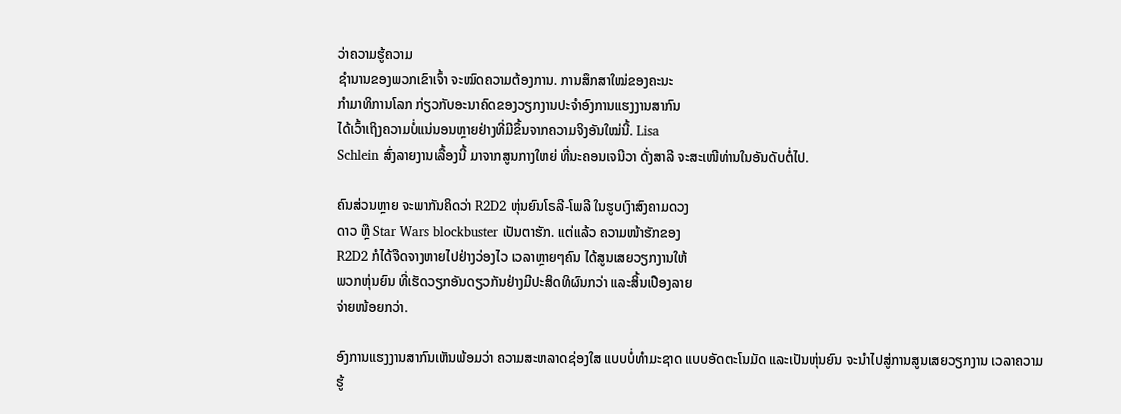ວ່າຄວາມຮູ້ຄວາມ
ຊຳນານຂອງພວກເຂົາເຈົ້າ ຈະໝົດຄວາມຕ້ອງການ. ການສຶກສາໃໝ່ຂອງຄະນະ
ກຳມາທິການໂລກ ກ່ຽວກັບອະນາຄົດຂອງວຽກງານປະຈຳອົງການແຮງງານສາກົນ
ໄດ້ເວົ້າເຖິງຄວາມບໍ່ແນ່ນອນຫຼາຍຢ່າງທີ່ມີຂຶ້ນຈາກຄວາມຈິງອັນໃໝ່ນີ້. Lisa
Schlein ສົ່ງລາຍງານເລື້ອງນີ້ ມາຈາກສູນກາງໃຫຍ່ ທີ່ນະຄອນເຈນີວາ ດັ່ງສາລີ ຈະສະເໜີທ່ານໃນອັນດັບຕໍ່ໄປ.

ຄົນສ່ວນຫຼາຍ ຈະພາກັນຄິດວ່າ R2D2 ຫຸ່ນຍົນໂຣລີ-ໂພລີ ໃນຮູບເງົາສົງຄາມດວງ
ດາວ ຫຼື Star Wars blockbuster ເປັນຕາຮັກ. ແຕ່ແລ້ວ ຄວາມໜ້າຮັກຂອງ
R2D2 ກໍໄດ້ຈືດຈາງຫາຍໄປຢ່າງວ່ອງໄວ ເວລາຫຼາຍໆຄົນ ໄດ້ສູນເສຍວຽກງານໃຫ້
ພວກຫຸ່ນຍົນ ທີ່ເຮັດວຽກອັນດຽວກັນຢ່າງມີປະສິດທິຜົນກວ່າ ແລະສິ້ນເປືອງລາຍ
ຈ່າຍໜ້ອຍກວ່າ.

ອົງການແຮງງານສາກົນເຫັນພ້ອມວ່າ ຄວາມສະຫລາດຊ່ອງໃສ ແບບບໍ່ທຳມະຊາດ ແບບອັດຕະໂນມັດ ແລະເປັນຫຸ່ນຍົນ ຈະນຳໄປສູ່ການສູນເສຍວຽກງານ ເວລາຄວາມ
ຮູ້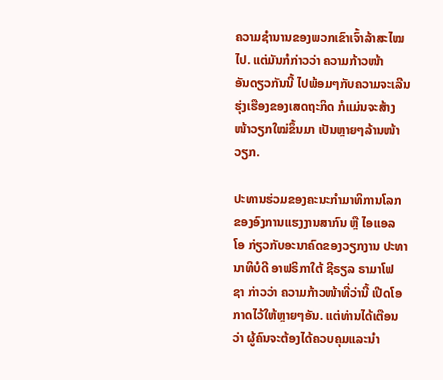ຄວາມຊຳນານຂອງພວກເຂົາເຈົ້າລ້າສະໄໝໄປ. ແຕ່ມັນກໍກ່າວວ່າ ຄວາມກ້າວໜ້າ
ອັນດຽວກັນນີ້ ໄປພ້ອມໆກັບຄວາມຈະເລີນຮຸ່ງເຮືອງຂອງເສດຖະກິດ ກໍແມ່ນຈະສ້າງ
ໜ້າວຽກໃໝ່ຂຶ້ນມາ ເປັນຫຼາຍໆລ້ານໜ້າວຽກ.

ປະທານຮ່ວມຂອງຄະນະກຳມາທິການໂລກ ຂອງອົງການແຮງງານສາກົນ ຫຼື ໄອແອລ
ໂອ ກ່ຽວກັບອະນາຄົດຂອງວຽກງານ ປະທານາທິບໍດີ ອາຟຣິກາໃຕ້ ຊີຣຽລ ຣາມາໂຟ
ຊາ ກ່າວວ່າ ຄວາມກ້າວໜ້າທີ່ວ່ານີ້ ເປີດໂອກາດໄວ້ໃຫ້ຫຼາຍໆອັນ. ແຕ່ທ່ານໄດ້ເຕືອນ
ວ່າ ຜູ້ຄົນຈະຕ້ອງໄດ້ຄວບຄຸມແລະນຳ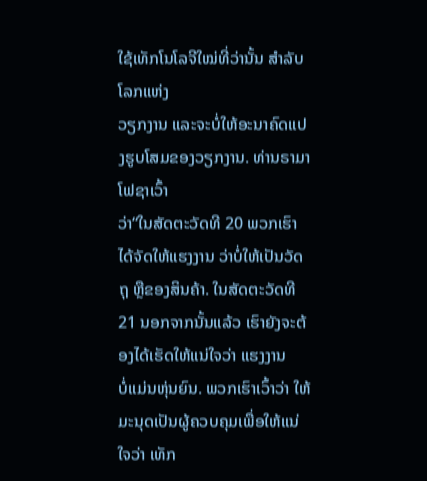ໃຊ້ເທັກໂນໂລຈີໃໝ່ທີ່ວ່ານັ້ນ ສຳລັບໂລກແຫ່ງ
ວຽກງານ ແລະຈະບໍ່ໃຫ້ອະນາຄົດແປງຮູບໂສມຂອງວຽກງານ. ທ່ານຣາມາໂຟຊາເວົ້າ
ວ່າ“ໃນສັດຕະວັດທີ 20 ພວກເຮົາໄດ້ຈັດໃຫ້ແຮງງານ ວ່າບໍ່ໃຫ້ເປັນວັດຖຸ ຫຼືຂອງສິນຄ້າ. ໃນສັດຕະວັດທີ 21 ນອກຈາກນັ້ນແລ້ວ ເຮົາຍັງຈະຕ້ອງໄດ້ເຮັດໃຫ້ແນ່ໃຈວ່າ ແຮງງານ
ບໍ່ແມ່ນຫຸ່ນຍົນ. ພວກເຮົາເວົ້າວ່າ ໃຫ້ມະນຸດເປັນຜູ້ຄວບຄຸມເພື່ອໃຫ້ແນ່ໃຈວ່າ ເທັກ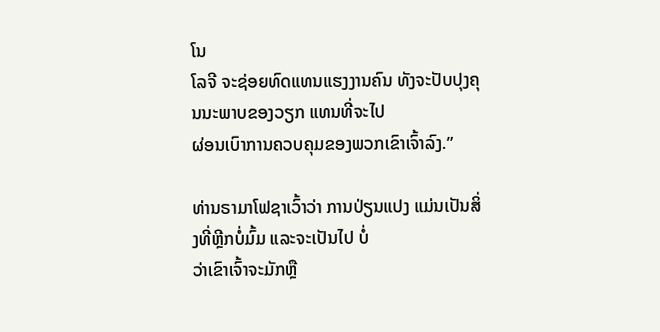ໂນ
ໂລຈີ ຈະຊ່ອຍທົດແທນແຮງງານຄົນ ທັງຈະປັບປຸງຄຸນນະພາບຂອງວຽກ ແທນທີ່ຈະໄປ
ຜ່ອນເບົາການຄວບຄຸມຂອງພວກເຂົາເຈົ້າລົງ.”

ທ່ານຣາມາໂຟຊາເວົ້າວ່າ ການປ່ຽນແປງ ແມ່ນເປັນສິ່ງທີ່ຫຼີກບໍ່ມົ້ມ ແລະຈະເປັນໄປ ບໍ່
ວ່າເຂົາເຈົ້າຈະມັກຫຼື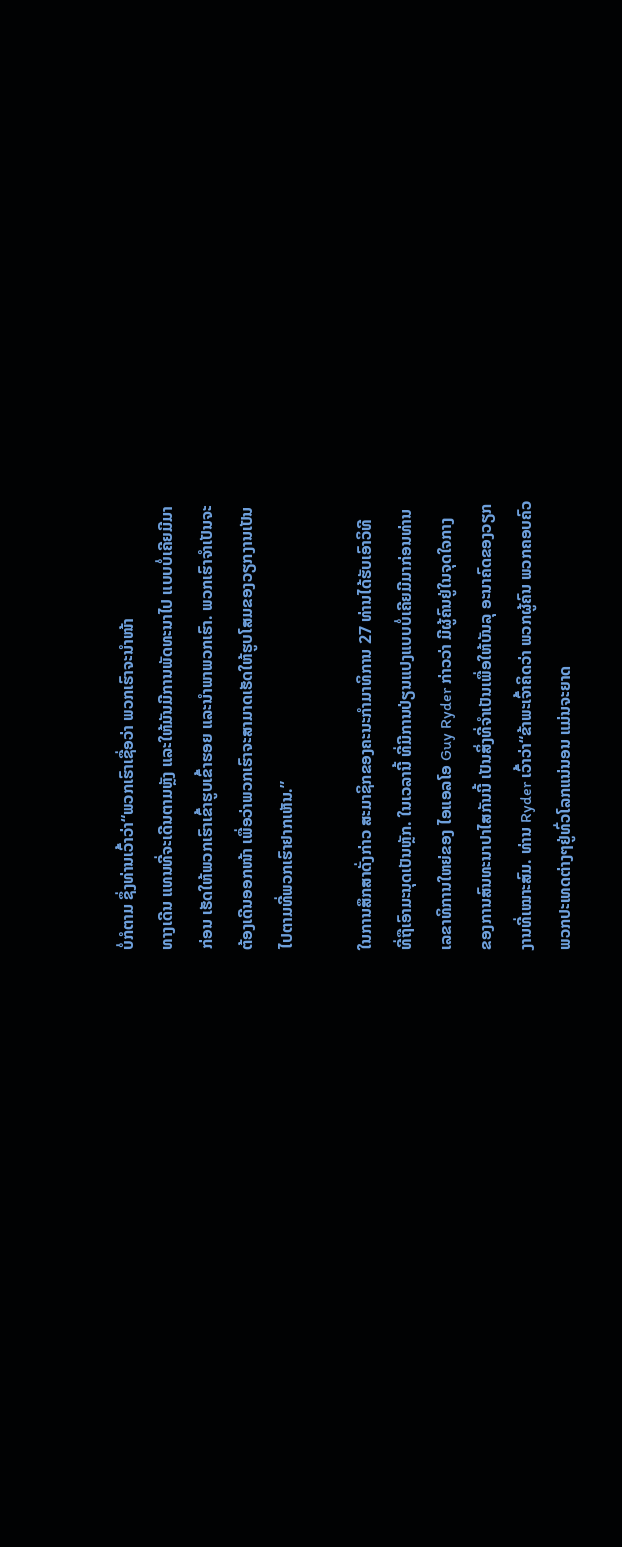ບໍ່ກໍຕາມ ຊຶ່ງທ່ານເວົ້າວ່າ“ພວກເຮົາເຊື່ອວ່າ ພວກເຮົາຈະນຳໜ້າ
ທາງເດີນ ແທນທີ່ຈະເດີນຕາມຫຼັງ ແລະໃຫ້ມັນມີການພັດທະນາໄປ ແບບບໍ່ເຄີຍມີມາ
ກ່ອນ ເຮັດໃຫ້ພວກເຮົາເຂົ້າຮູບເຂົ້າຮອຍ ແລະນຳພາພວກເຮົາ. ພວກເຮົາຈຳເປັນຈະ
ຕ້ອງເດີນອອກໜ້າ ເພື່ອວ່າພວກເຮົາຈະສາມາດເຮັດໃຫ້ຮູບໂສມຂອງວຽກງານເປັນ
ໄປຕາມທີ່ພວກເຮົາຢາກເຫັນ.”

ໃນການສຶກສາດັ່ງກ່າວ ສະມາຊິກຂອງຄະນະກຳມາທິການ 27 ທ່ານໄດ້ຮັບເອົາວິທີ
ທີ່ຖືເອົາມະນຸດເປັນຫຼັກ. ໃນເວລານີ້ ທີ່ມີການປ່ຽນແປງແບບບໍ່ເຄີຍມີມາກ່ອນທ່ານ
ເລຂາທິການໃຫຍ່ຂອງ ໄອແອລໂອ Guy Ryder ກ່າວວ່າ ມີຜູ້ຄົນຢູ່ໃນຈຸດໃຈກາງ
ຂອງການສົນທະນາປາໄສກັນນີ້ ເປັນສິ່ງທີ່ຈຳເປັນເພື່ອໃຫ້ບັນລຸ ອະນາຄົດຂອງວຽກ
ງານທີ່ເໝາະສົມ. ທ່ານ Ryder ເວົ້າວ່າ“ຂ້າພະເຈົ້າຄິດວ່າ ພວກຜູ້ຄົນ ພວກຄອບຄົວ
ພວກປະເທດຕ່າງໆຢູ່ທົ່ວໂລກແນ່ນອນ ແມ່ນຈະຍາດ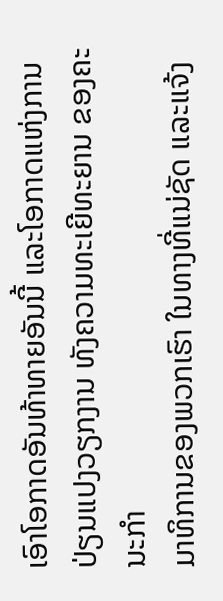ເອົາໂອກາດອັນທ້າທາຍອັນນີ້ ແລະໂອກາດແຫ່ງການປ່ຽນແປງວຽກງານ ທັງຄວາມທະເຍີທະຍານ ຂອງຄະນະກຳ
ມາທິການຂອງພວກເຮົາ ໃນທາງທີ່ແນ່ຊັດ ແລະແຈ້ງ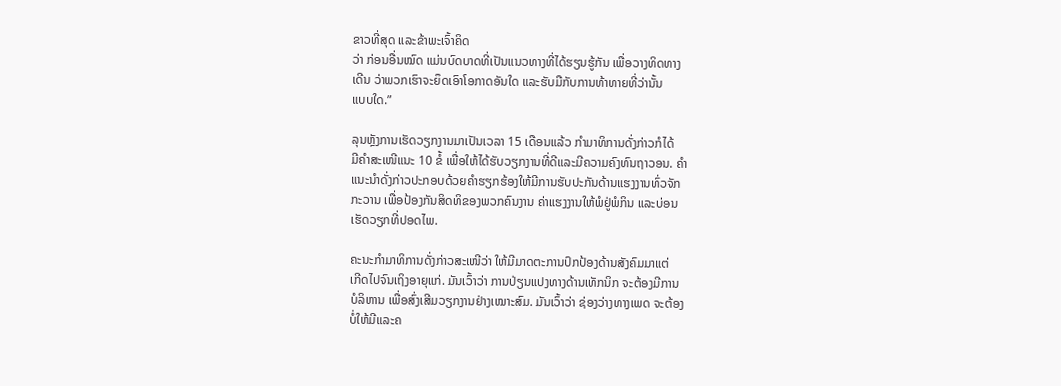ຂາວທີ່ສຸດ ແລະຂ້າພະເຈົ້າຄິດ
ວ່າ ກ່ອນອື່ນໝົດ ແມ່ນບົດບາດທີ່ເປັນແນວທາງທີ່ໄດ້ຮຽນຮູ້ກັນ ເພື່ອວາງທິດທາງ
ເດີນ ວ່າພວກເຮົາຈະຍຶດເອົາໂອກາດອັນໃດ ແລະຮັບມືກັບການທ້າທາຍທີ່ວ່ານັ້ນ
ແບບໃດ.”

ລຸນຫຼັງການເຮັດວຽກງານມາເປັນເວລາ 15 ເດືອນແລ້ວ ກຳມາທິການດັ່ງກ່າວກໍໄດ້
ມີຄຳສະເໜີແນະ 10 ຂໍ້ ເພື່ອໃຫ້ໄດ້ຮັບວຽກງານທີ່ດີແລະມີຄວາມຄົງທົນຖາວອນ. ຄຳ
ແນະນຳດັ່ງກ່າວປະກອບດ້ວຍຄຳຮຽກຮ້ອງໃຫ້ມີການຮັບປະກັນດ້ານແຮງງານທົ່ວຈັກ
ກະວານ ເພື່ອປ້ອງກັນສິດທິຂອງພວກຄົນງານ ຄ່າແຮງງານໃຫ້ພໍຢູ່ພໍກິນ ແລະບ່ອນ
ເຮັດວຽກທີ່ປອດໄພ.

ຄະນະກຳມາທິການດັ່ງກ່າວສະເໜີວ່າ ໃຫ້ມີມາດຕະການປົກປ້ອງດ້ານສັງຄົມມາແຕ່
ເກີດໄປຈົນເຖິງອາຍຸແກ່. ມັນເວົ້າວ່າ ການປ່ຽນແປງທາງດ້ານເທັກນິກ ຈະຕ້ອງມີການ
ບໍລິຫານ ເພື່ອສົ່ງເສີມວຽກງານຢ່າງເໝາະສົມ. ມັນເວົ້າວ່າ ຊ່ອງວ່າງທາງເພດ ຈະຕ້ອງ
ບໍ່ໃຫ້ມີແລະຄ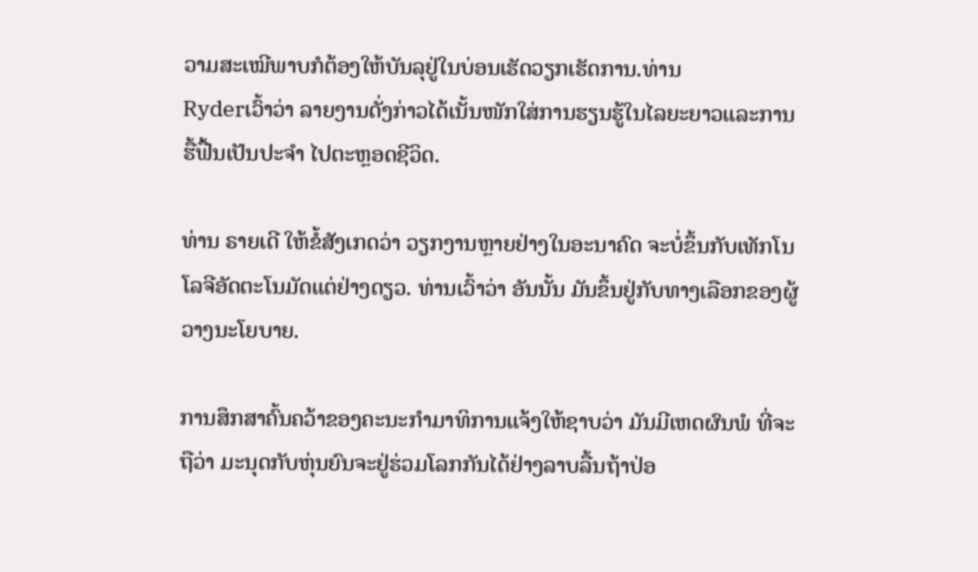ວາມສະເໝີພາບກໍຕ້ອງໃຫ້ບັນລຸຢູ່ໃນບ່ອນເຮັດວຽກເຮັດການ.ທ່ານ
Ryderເວົ້າວ່າ ລາຍງານດັ່ງກ່າວໄດ້ເນັ້ນໜັກໃສ່ການຮຽນຮູ້ໃນໄລຍະຍາວແລະການ
ຮື້ຟື້ນເປັນປະຈຳ ໄປຕະຫຼອດຊີວິດ.

ທ່ານ ຣາຍເດີ ໃຫ້ຂໍ້ສັງເກດວ່າ ວຽກງານຫຼາຍຢ່າງໃນອະນາຄົດ ຈະບໍ່ຂຶ້ນກັບເທັກໂນ
ໂລຈີອັດຕະໂນມັດແຕ່ຢ່າງດຽວ. ທ່ານເວົ້າວ່າ ອັນນັ້ນ ມັນຂຶ້ນຢູ່ກັບທາງເລືອກຂອງຜູ້
ວາງນະໂຍບາຍ.

ການສຶກສາຄົ້ນຄວ້າຂອງຄະນະກຳມາທິການແຈ້ງໃຫ້ຊາບວ່າ ມັນມີເຫດຜົນພໍ ທີ່ຈະ
ຖືວ່າ ມະນຸດກັບຫຸ່ນຍົນຈະຢູ່ຮ່ວມໂລກກັນໄດ້ຢ່າງລາບລື້ນຖ້າປ່ອ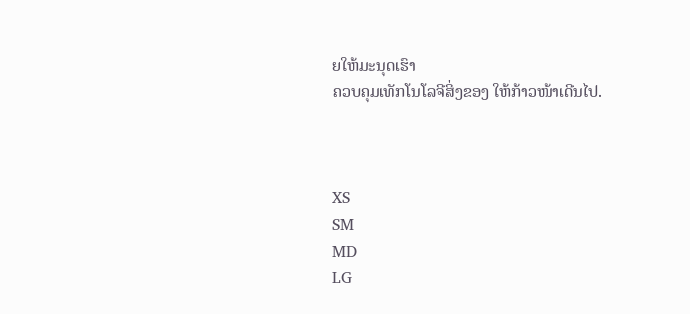ຍໃຫ້ມະນຸດເຮົາ
ຄວບຄຸມເທັກໂນໂລຈີສິ່ງຂອງ ໃຫ້ກ້າວໜ້າເດີນໄປ.



XS
SM
MD
LG